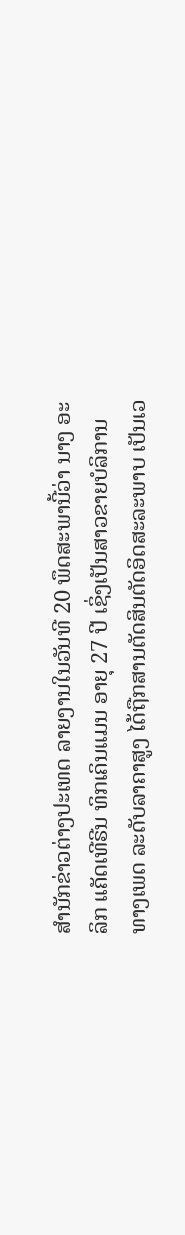ສຳນັກຂ່າວຕ່າງປະເທດ ລາຍງານໃນວັນທີ 20 ພຶດສະພານີ້ວ່າ ນາງ ອະລິກ ແຄັດເທີຣີນ ທິກເຄິນແມນ ອາຍຸ 27 ປີ ເຊິ່ງເປັນສາວຂາຍບໍລິການທາງເພດ ລະດັບລາຄາສູງ ໄດ້ຖືກສານຕັດສິນຕັດອິດສະລະພາບ ເປັນເວ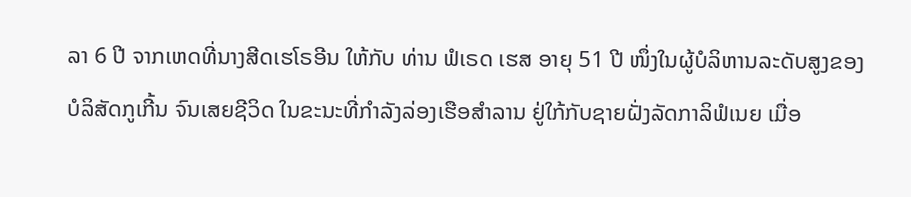ລາ 6 ປີ ຈາກເຫດທີ່ນາງສີດເຮໂຣອີນ ໃຫ້ກັບ ທ່ານ ຟໍເຣດ ເຮສ ອາຍຸ 51 ປີ ໜຶ່ງໃນຜູ້ບໍລິຫານລະດັບສູງຂອງບໍລິສັດກູເກີ້ນ ຈົນເສຍຊີວິດ ໃນຂະນະທີ່ກຳລັງລ່ອງເຮືອສຳລານ ຢູ່ໃກ້ກັບຊາຍຝັ່ງລັດກາລິຟໍເນຍ ເມື່ອ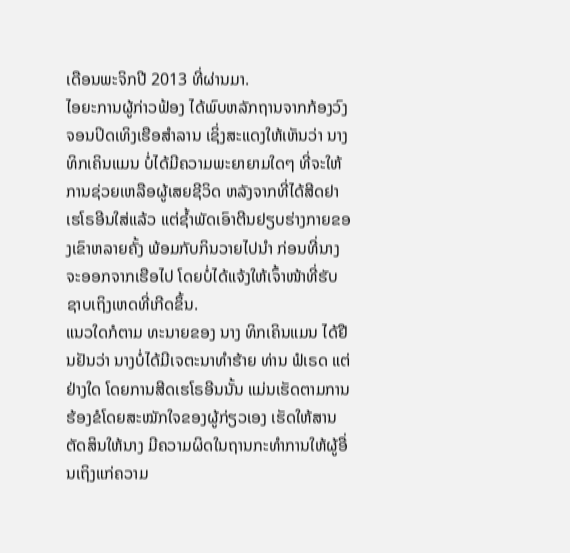ເດືອນພະຈິກປີ 2013 ທີ່ຜ່ານມາ.
ໄອຍະການຜູ້ກ່າວຟ້ອງ ໄດ້ພົບຫລັກຖານຈາກກ້ອງວົງຈອນປິດເທິງເຮືອສຳລານ ເຊິ່ງສະແດງໃຫ້ເຫັນວ່າ ນາງ ທິກເຄິນແມນ ບໍ່ໄດ້ມີຄວາມພະຍາຍາມໃດໆ ທີ່ຈະໃຫ້ການຊ່ວຍເຫລືອຜູ້ເສຍຊີວິດ ຫລັງຈາກທີ່ໄດ້ສີດຢາເຮໂຣອີນໃສ່ແລ້ວ ແຕ່ຊ້ຳພັດເອົາຕີນຢຽບຮ່າງກາຍຂອງເຂົາຫລາຍຄັ້ງ ພ້ອມກັບກິນວາຍໄປນຳ ກ່ອນທີ່ນາງຈະອອກຈາກເຮືອໄປ ໂດຍບໍ່ໄດ້ແຈ້ງໃຫ້ເຈົ້າໜ້າທີ່ຮັບຊາບເຖິງເຫດທີ່ເກີດຂຶ້ນ.
ແນວໃດກໍຕາມ ທະນາຍຂອງ ນາງ ທິກເຄິນແມນ ໄດ້ຢືນຢັນວ່າ ນາງບໍ່ໄດ້ມີເຈຕະນາທຳຮ້າຍ ທ່ານ ຟໍເຣດ ແຕ່ຢ່າງໃດ ໂດຍການສີດເຮໂຣອີນນັ້ນ ແມ່ນເຮັດຕາມການຮ້ອງຂໍໂດຍສະໝັກໃຈຂອງຜູ້ກ່ຽວເອງ ເຮັດໃຫ້ສານຕັດສິນໃຫ້ນາງ ມີຄວາມຜິດໃນຖານກະທຳການໃຫ້ຜູ້ອື່ນເຖິງແກ່ຄວາມ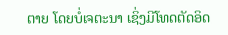ຕາຍ ໂດຍບໍ່ເຈຕະນາ ເຊິ່ງມີໂທດຕັດອິດ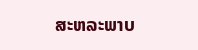ສະຫລະພາບ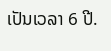ເປັນເວລາ 6 ປີ.